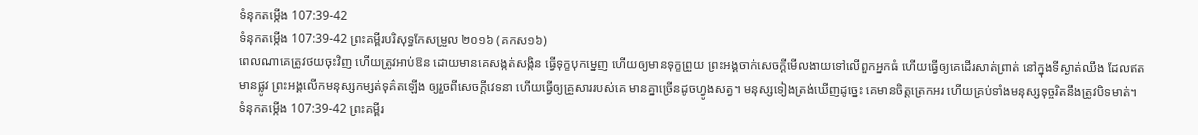ទំនុកតម្កើង 107:39-42
ទំនុកតម្កើង 107:39-42 ព្រះគម្ពីរបរិសុទ្ធកែសម្រួល ២០១៦ (គកស១៦)
ពេលណាគេត្រូវថយចុះវិញ ហើយត្រូវអាប់ឱន ដោយមានគេសង្កត់សង្កិន ធ្វើទុក្ខបុកម្នេញ ហើយឲ្យមានទុក្ខព្រួយ ព្រះអង្គចាក់សេចក្ដីមើលងាយទៅលើពួកអ្នកធំ ហើយធ្វើឲ្យគេដើរសាត់ព្រាត់ នៅក្នុងទីស្ងាត់ឈឹង ដែលឥតមានផ្លូវ ព្រះអង្គលើកមនុស្សកម្សត់ទុគ៌តឡើង ឲ្យរួចពីសេចក្ដីវេទនា ហើយធ្វើឲ្យគ្រួសាររបស់គេ មានគ្នាច្រើនដូចហ្វូងសត្វ។ មនុស្សទៀងត្រង់ឃើញដូច្នេះ គេមានចិត្តត្រេកអរ ហើយគ្រប់ទាំងមនុស្សទុច្ចរិតនឹងត្រូវបិទមាត់។
ទំនុកតម្កើង 107:39-42 ព្រះគម្ពីរ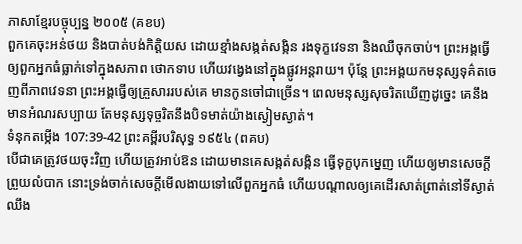ភាសាខ្មែរបច្ចុប្បន្ន ២០០៥ (គខប)
ពួកគេចុះអន់ថយ និងបាត់បង់កិត្តិយស ដោយខ្មាំងសង្កត់សង្កិន រងទុក្ខវេទនា និងឈឺចុកចាប់។ ព្រះអង្គធ្វើឲ្យពួកអ្នកធំធ្លាក់ទៅក្នុងសភាព ថោកទាប ហើយវង្វេងនៅក្នុងផ្លូវអន្តរាយ។ ប៉ុន្តែ ព្រះអង្គយកមនុស្សទុគ៌តចេញពីភាពវេទនា ព្រះអង្គធ្វើឲ្យគ្រួសាររបស់គេ មានកូនចៅជាច្រើន។ ពេលមនុស្សសុចរិតឃើញដូច្នេះ គេនឹងមានអំណរសប្បាយ តែមនុស្សទុច្ចរិតនឹងបិទមាត់យ៉ាងស្ងៀមស្ងាត់។
ទំនុកតម្កើង 107:39-42 ព្រះគម្ពីរបរិសុទ្ធ ១៩៥៤ (ពគប)
បើជាគេត្រូវថយចុះវិញ ហើយត្រូវអាប់ឱន ដោយមានគេសង្កត់សង្កិន ធ្វើទុក្ខបុកម្នេញ ហើយឲ្យមានសេចក្ដីព្រួយលំបាក នោះទ្រង់ចាក់សេចក្ដីមើលងាយទៅលើពួកអ្នកធំ ហើយបណ្តាលឲ្យគេដើរសាត់ព្រាត់នៅទីស្ងាត់ឈឹង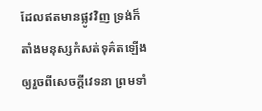ដែលឥតមានផ្លូវវិញ ទ្រង់ក៏តាំងមនុស្សកំសត់ទុគ៌តឡើង ឲ្យរួចពីសេចក្ដីវេទនា ព្រមទាំ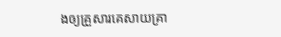ងឲ្យគ្រួសារគេសាយគ្រា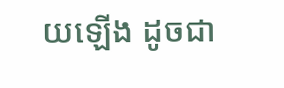យឡើង ដូចជា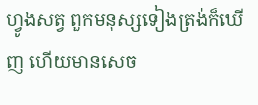ហ្វូងសត្វ ពួកមនុស្សទៀងត្រង់ក៏ឃើញ ហើយមានសេច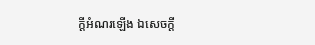ក្ដីអំណរឡើង ឯសេចក្ដី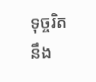ទុច្ចរិត នឹង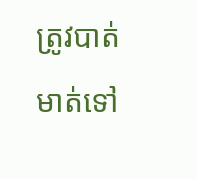ត្រូវបាត់មាត់ទៅ